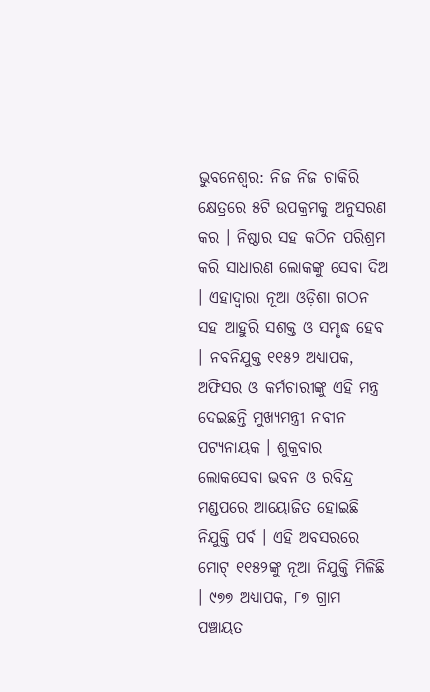ଭୁବନେଶ୍ୱର: ନିଜ ନିଜ ଚାକିରି କ୍ଷେତ୍ରରେ ୫ଟି ଉପକ୍ରମକୁ ଅନୁସରଣ କର । ନିଷ୍ଠାର ସହ କଠିନ ପରିଶ୍ରମ କରି ସାଧାରଣ ଲୋକଙ୍କୁ ସେବା ଦିଅ । ଏହାଦ୍ୱାରା ନୂଆ ଓଡ଼ିଶା ଗଠନ ସହ ଆହୁରି ସଶକ୍ତ ଓ ସମୃଦ୍ଧ ହେବ । ନବନିଯୁକ୍ତ ୧୧୫୨ ଅଧ୍ୟାପକ, ଅଫିସର ଓ କର୍ମଚାରୀଙ୍କୁ ଏହି ମନ୍ତ୍ର ଦେଇଛନ୍ତି ମୁଖ୍ୟମନ୍ତ୍ରୀ ନବୀନ ପଟ୍ଯନାୟକ । ଶୁକ୍ରବାର ଲୋକସେବା ଭବନ ଓ ରବିନ୍ଦ୍ର ମଣ୍ଡପରେ ଆୟୋଜିତ ହୋଇଛି ନିଯୁକ୍ତି ପର୍ବ । ଏହି ଅବସରରେ ମୋଟ୍ ୧୧୫୨ଙ୍କୁ ନୂଆ ନିଯୁକ୍ତି ମିଳିଛି । ୯୭୭ ଅଧ୍ୟାପକ, ୮୭ ଗ୍ରାମ ପଞ୍ଚାୟତ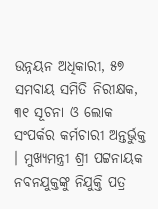ଉନ୍ନୟନ ଅଧିକାରୀ, ୫୭ ସମବାୟ ସମିତି ନିରୀକ୍ଷକ, ୩୧ ସୂଚନା ଓ ଲୋକ ସଂପର୍କର କର୍ମଚାରୀ ଅନ୍ତର୍ଭୁକ୍ତ । ମୁଖ୍ୟମନ୍ତ୍ରୀ ଶ୍ରୀ ପଟ୍ଟନାୟକ ନବନଯୁକ୍ତଙ୍କୁ ନିଯୁକ୍ତି ପତ୍ର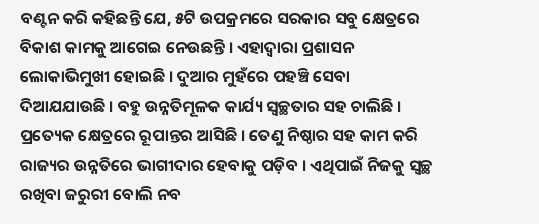ବଣ୍ଟନ କରି କହିଛନ୍ତି ଯେ, ୫ଟି ଉପକ୍ରମରେ ସରକାର ସବୁ କ୍ଷେତ୍ରରେ ବିକାଶ କାମକୁ ଆଗେଇ ନେଉଛନ୍ତି । ଏହାଦ୍ୱାରା ପ୍ରଶାସନ ଲୋକାଭିମୁଖୀ ହୋଇଛି । ଦୁଆର ମୁହଁରେ ପହଞ୍ଚି ସେବା ଦିଆଯଯାଉଛି । ବହୁ ଉନ୍ନତିମୂଳକ କାର୍ଯ୍ୟ ସ୍ୱଚ୍ଛତାର ସହ ଚାଲିଛି । ପ୍ରତ୍ୟେକ କ୍ଷେତ୍ରରେ ରୂପାନ୍ତର ଆସିଛି । ତେଣୁ ନିଷ୍ଠାର ସହ କାମ କରି ରାଜ୍ୟର ଉନ୍ନତିରେ ଭାଗୀଦାର ହେବାକୁ ପଡ଼ିବ । ଏଥିପାଇଁ ନିଜକୁ ସ୍ୱଚ୍ଛ ରଖିବା ଜରୁରୀ ବୋଲି ନବ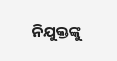ନିଯୁକ୍ତଙ୍କୁ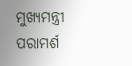ମୁଖ୍ୟମନ୍ତ୍ରୀ ପରାମର୍ଶ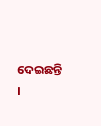ଦେଇଛନ୍ତି ।